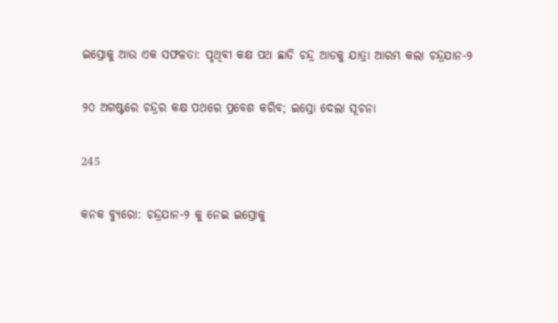ଇସ୍ରୋକୁ ଆଉ ଏକ ସଫଳତା: ପୃଥିବୀ କକ୍ଷ ପଥ ଛାଡି ଚନ୍ଦ୍ର ଆଡକୁ ଯାତ୍ରା ଆରମ୍ଭ କଲା ଚନ୍ଦ୍ରଯାନ-୨

୨୦ ଅଗଷ୍ଟରେ ଚନ୍ଦ୍ରର କକ୍ଷ ପଥରେ ପ୍ରବେଶ କରିବ; ଇସ୍ରୋ ଦେଲା ସୂଚନା

245

କନକ ବ୍ୟୁରୋ: ଚନ୍ଦ୍ରଯାନ-୨ କୁ ନେଇ ଇସ୍ରୋକୁ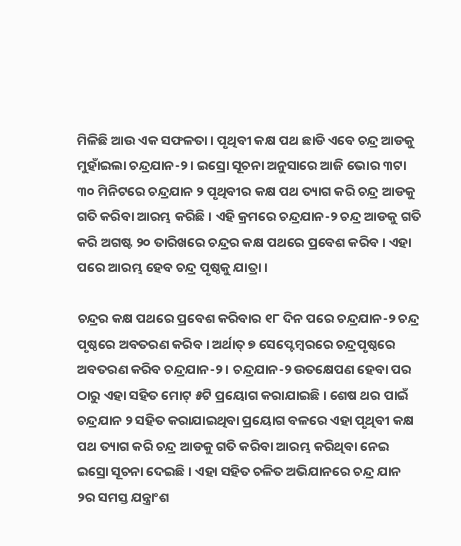ମିଳିଛି ଆଉ ଏକ ସଫଳତା । ପୃଥିବୀ କକ୍ଷ ପଥ ଛାଡି ଏବେ ଚନ୍ଦ୍ର ଆଡକୁ ମୁହାଁଇଲା ଚନ୍ଦ୍ରଯାନ-୨ । ଇସ୍ରୋ ସୂଚନା ଅନୁସାରେ ଆଜି ଭୋର ୩ଟା ୩୦ ମିନିଟରେ ଚନ୍ଦ୍ରଯାନ ୨ ପୃଥିବୀର କକ୍ଷ ପଥ ତ୍ୟାଗ କରି ଚନ୍ଦ୍ର ଆଡକୁ ଗତି କରିବା ଆରମ୍ଭ କରିଛି । ଏହି କ୍ରମରେ ଚନ୍ଦ୍ରଯାନ-୨ ଚନ୍ଦ୍ର ଆଡକୁ ଗତି କରି ଅଗଷ୍ଟ ୨୦ ତାରିଖରେ ଚନ୍ଦ୍ରର କକ୍ଷ ପଥରେ ପ୍ରବେଶ କରିବ । ଏହା ପରେ ଆରମ୍ଭ ହେବ ଚନ୍ଦ୍ର ପୃଷ୍ଠକୁ ଯାତ୍ରା ।

ଚନ୍ଦ୍ରର କକ୍ଷ ପଥରେ ପ୍ରବେଶ କରିବାର ୧୮ ଦିନ ପରେ ଚନ୍ଦ୍ରଯାନ-୨ ଚନ୍ଦ୍ର ପୃଷ୍ଠରେ ଅବତରଣ କରିବ । ଅର୍ଥାତ୍ ୭ ସେପ୍ଟେମ୍ୱରରେ ଚନ୍ଦ୍ରପୃଷ୍ଠରେ ଅବତରଣ କରିବ ଚନ୍ଦ୍ରଯାନ-୨ । ଚନ୍ଦ୍ରଯାନ-୨ ଉତକ୍ଷେପଣ ହେବା ପର ଠାରୁ ଏହା ସହିତ ମୋଟ୍ ୫ଟି ପ୍ରୟୋଗ କରାଯାଇଛି । ଶେଷ ଥର ପାଇଁ ଚନ୍ଦ୍ରଯାନ ୨ ସହିତ କରାଯାଇଥିବା ପ୍ରୟୋଗ ବଳରେ ଏହା ପୃଥିବୀ କକ୍ଷ ପଥ ତ୍ୟାଗ କରି ଚନ୍ଦ୍ର ଆଡକୁ ଗତି କରିବା ଆରମ୍ଭ କରିଥିବା ନେଇ ଇସ୍ରୋ ସୂଚନା ଦେଇଛି । ଏହା ସହିତ ଚଳିତ ଅଭିଯାନରେ ଚନ୍ଦ୍ର ଯାନ ୨ର ସମସ୍ତ ଯନ୍ତ୍ରାଂଶ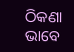ଠିକଣା ଭାବେ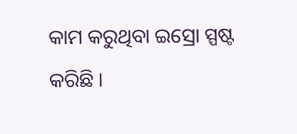କାମ କରୁଥିବା ଇସ୍ରୋ ସ୍ପଷ୍ଟ କରିଛି ।